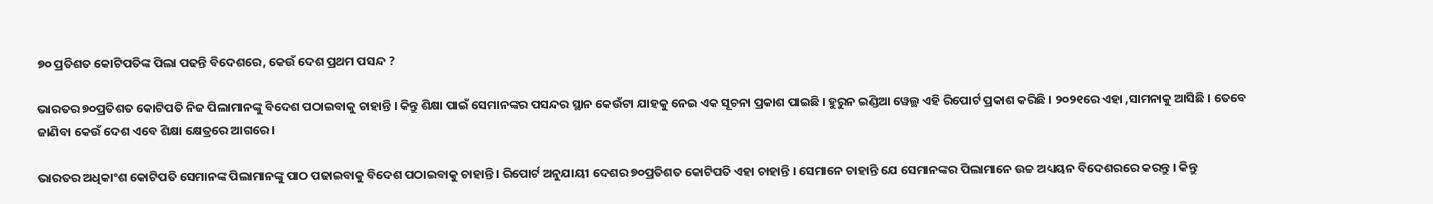୭୦ ପ୍ରତିଶତ କୋଟିପତିଙ୍କ ପିଲା ପଢନ୍ତି ବିଦେଶରେ, କେଉଁ ଦେଶ ପ୍ରଥମ ପସନ୍ଦ ?

ଭାରତର ୭୦ପ୍ରତିଶତ କୋଟିପତି ନିଜ ପିଲାମାନଙ୍କୁ ବିଦେଶ ପଠାଇବାକୁ ଚାହାନ୍ତି । କିନ୍ତୁ ଶିକ୍ଷା ପାଇଁ ସେମାନଙ୍କର ପସନ୍ଦର ସ୍ଥାନ କେଉଁଟା ଯାହକୁ ନେଇ ଏକ ସୂଚନା ପ୍ରକାଶ ପାଇଛି । ହୁରୁନ ଇଣ୍ଡିଆ ୱେଲ୍ଥ ଏହି ରିପୋର୍ଟ ପ୍ରକାଶ କରିଛି । ୨୦୨୧ରେ ଏହା ,ସାମନାକୁ ଆସିଛି । ତେବେ ଜାଣିବା କେଉଁ ଦେଶ ଏବେ ଶିକ୍ଷା କ୍ଷେତ୍ରରେ ଆଗରେ ।

ଭାରତର ଅଧିକାଂଶ କୋଟିପତି ସେମାନଙ୍କ ପିଲାମାନଙ୍କୁ ପାଠ ପଢାଇବାକୁ ବିଦେଶ ପଠାଇବାକୁ ଚାହାନ୍ତି । ରିପୋର୍ଟ ଅନୁଯାୟୀ ଦେଶର ୭୦ପ୍ରତିଶତ କୋଟିପତି ଏହା ଚାହାନ୍ତି । ସେମାନେ ଚାହାନ୍ତି ଯେ ସେମାନଙ୍କର ପିଲାମାନେ ଉଚ୍ଚ ଅଧ୍ୟୟନ ବିଦେଶରରେ କରନ୍ତୁ । କିନ୍ତୁ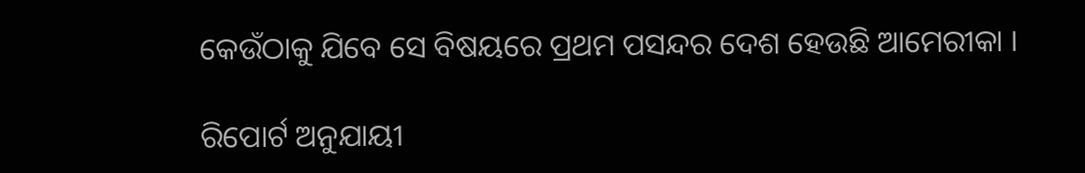କେଉଁଠାକୁ ଯିବେ ସେ ବିଷୟରେ ପ୍ରଥମ ପସନ୍ଦର ଦେଶ ହେଉଛି ଆମେରୀକା ।

ରିପୋର୍ଟ ଅନୁଯାୟୀ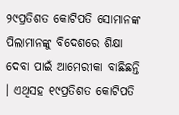୨୯ପ୍ରତିଶତ କୋଟିପତି ସୋମାନଙ୍କ ପିଲାମାନଙ୍କୁ ବିଦେଶରେ ଶିକ୍ଷା ଦେବା ପାଇଁ ଆମେରୀକା ବାଛିଛନ୍ତି । ଏଥିସହ ୧୯ପ୍ରତିଶତ କୋଟିପତି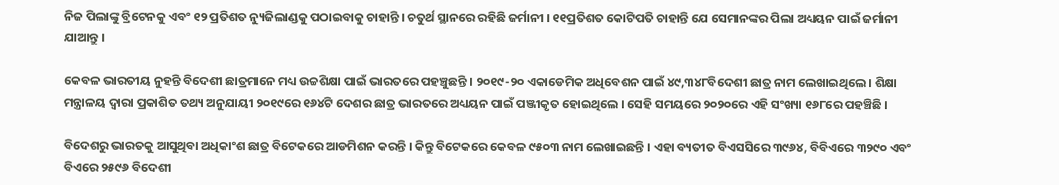ନିଜ ପିଲାଙ୍କୁ ବ୍ରିଟେନକୁ ଏବଂ ୧୨ ପ୍ରତିଶତ ନ୍ୟୁଜିଲାଣ୍ଡକୁ ପଠାଇବାକୁ ଚାହାନ୍ତି । ଚତୁର୍ଥ ସ୍ଥାନରେ ରହିଛି ଜର୍ମାନୀ । ୧୧ପ୍ରତିଶତ କୋଟିପତି ଚାହାନ୍ତି ଯେ ସେମାନଙ୍କର ପିଲା ଅଧ୍ୟୟନ ପାଇଁ ଜର୍ମାନୀ ଯାଆନ୍ତୁ ।

କେବଳ ଭାରତୀୟ ନୁହନ୍ତି ବିଦେଶୀ ଛାତ୍ରମାନେ ମଧ୍ୟ ଉଚ୍ଚଶିକ୍ଷା ପାଇଁ ଭାରତରେ ପହଞ୍ଚୁଛନ୍ତି । ୨୦୧୯-୨୦ ଏକାଡେମିକ ଅଧିବେଶନ ପାଇଁ ୪୯,୩୪୮ବିଦେଶୀ ଛାତ୍ର ନାମ ଲେଖାଇଥିଲେ । ଶିକ୍ଷା ମନ୍ତ୍ରାଳୟ ଦ୍ୱାରା ପ୍ରକାଶିତ ତଥ୍ୟ ଅନୁଯାୟୀ ୨୦୧୯ରେ ୧୬୪ଟି ଦେଶର ଛାତ୍ର ଭାରତରେ ଅଧ୍ୟୟନ ପାଇଁ ପଞ୍ଜୀକୃତ ହୋଇଥିଲେ । ସେହି ସମୟରେ ୨୦୨୦ରେ ଏହି ସଂଖ୍ୟା ୧୬୮ରେ ପହଞ୍ଚିଛି ।

ବିଦେଶରୁ ଭାରତକୁ ଆସୁଥିବା ଅଧିକାଂଶ ଛାତ୍ର ବିଟେକରେ ଆଡମିଶନ କରନ୍ତି । କିନ୍ତୁ ବିଟେକରେ କେବଳ ୯୫୦୩ ନାମ ଲେଖାଇଛନ୍ତି । ଏହା ବ୍ୟତୀତ ବିଏସସିରେ ୩୯୬୪, ବିବିଏରେ ୩୨୯୦ ଏବଂ ବିଏରେ ୨୫୯୬ ବିଦେଶୀ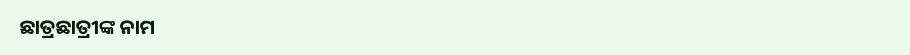ଛାତ୍ରଛାତ୍ରୀଙ୍କ ନାମ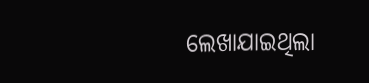ଲେଖାଯାଇଥିଲା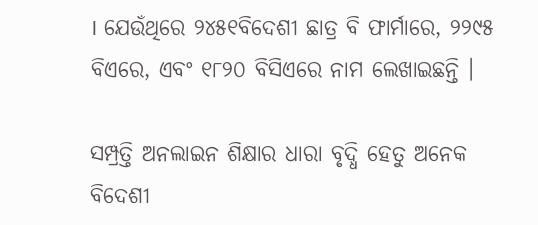। ଯେଉଁଥିରେ ୨୪୫୧ବିଦେଶୀ ଛାତ୍ର ବି ଫାର୍ମାରେ, ୨୨୯୫ ବିଏରେ, ଏବଂ ୧୮୨୦ ବିସିଏରେ ନାମ ଲେଖାଇଛନ୍ତି ।

ସମ୍ପ୍ରତ୍ତି ଅନଲାଇନ ଶିକ୍ଷାର ଧାରା ବୃଦ୍ଧି ହେତୁ ଅନେକ ବିଦେଶୀ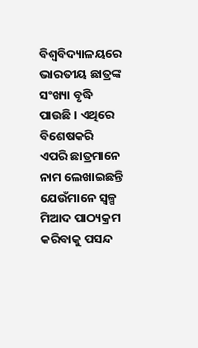ବିଶ୍ୱବିଦ୍ୟାଳୟରେ ଭାରତୀୟ ଛାତ୍ରଙ୍କ ସଂଖ୍ୟା ବୃଦ୍ଧି ପାଉଛି । ଏଥିରେ ବିଶେଷକରି ଏପରି ଛାତ୍ରମାନେ ନାମ ଲେଖାଇଛନ୍ତି ଯେଉଁମାନେ ସ୍ୱଳ୍ପ ମିଆଦ ପାଠ୍ୟକ୍ରମ କରିବାକୁ ପସନ୍ଦ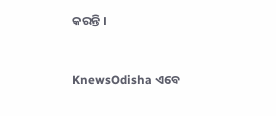କରନ୍ତି ।


KnewsOdisha ଏବେ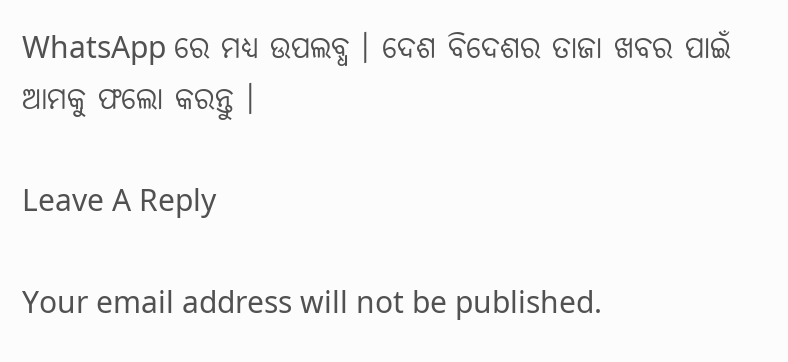WhatsApp ରେ ମଧ୍ୟ ଉପଲବ୍ଧ । ଦେଶ ବିଦେଶର ତାଜା ଖବର ପାଇଁ ଆମକୁ ଫଲୋ କରନ୍ତୁ ।

Leave A Reply

Your email address will not be published.